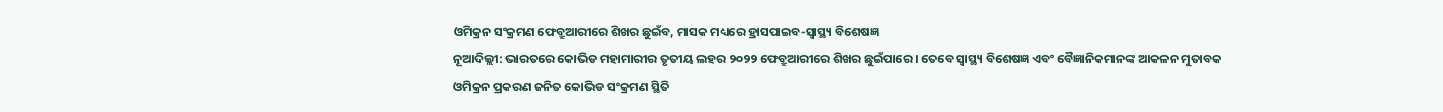ଓମିକ୍ରନ ସଂକ୍ରମଣ ଫେବ୍ରୁଆରୀରେ ଶିଖର ଛୁଇଁବ, ମାସକ ମଧ୍ୟରେ ହ୍ରାସପାଇବ-ସ୍ୱାସ୍ଥ୍ୟ ବିଶେଷଜ୍ଞ
ନୂଆଦିଲ୍ଲୀ: ଭାରତରେ କୋଭିଡ ମହାମାରୀର ତୃତୀୟ ଲହର ୨୦୨୨ ଫେବ୍ରୁଆରୀରେ ଶିଖର ଛୁଇଁପାରେ । ତେବେ ସ୍ୱାସ୍ଥ୍ୟ ବିଶେଷଜ୍ଞ ଏବଂ ବୈଜ୍ଞାନିକମାନଙ୍କ ଆକଳନ ମୁତାବକ ଓମିକ୍ରନ ପ୍ରକରଣ ଜନିତ କୋଭିଡ ସଂକ୍ରମଣ ସ୍ଥିତି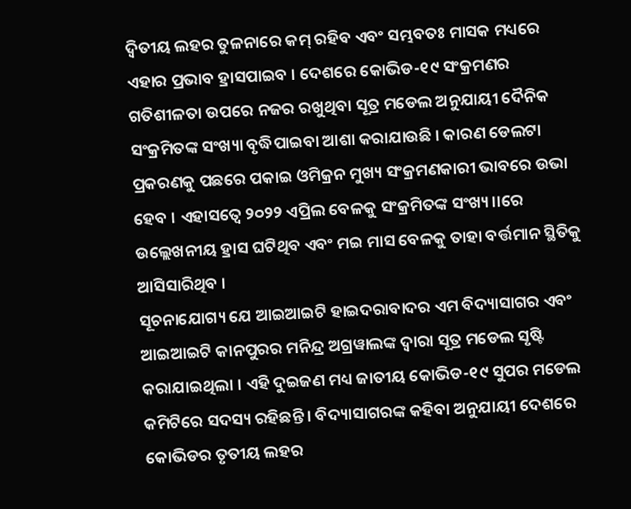ଦ୍ୱିତୀୟ ଲହର ତୁଳନାରେ କମ୍ ରହିବ ଏବଂ ସମ୍ଭବତଃ ମାସକ ମଧ୍ୟରେ ଏହାର ପ୍ରଭାବ ହ୍ରାସପାଇବ । ଦେଶରେ କୋଭିଡ-୧୯ ସଂକ୍ରମଣର ଗତିଶୀଳତା ଉପରେ ନଜର ରଖୁଥିବା ସୂତ୍ର ମଡେଲ ଅନୁଯାୟୀ ଦୈନିକ ସଂକ୍ରମିତଙ୍କ ସଂଖ୍ୟା ବୃଦ୍ଧିପାଇବା ଆଶା କରାଯାଉଛି । କାରଣ ଡେଲଟା ପ୍ରକରଣକୁ ପଛରେ ପକାଇ ଓମିକ୍ରନ ମୁଖ୍ୟ ସଂକ୍ରମଣକାରୀ ଭାବରେ ଉଭା ହେବ । ଏହାସତ୍ୱେ ୨୦୨୨ ଏପ୍ରିଲ ବେଳକୁ ସଂକ୍ରମିତଙ୍କ ସଂଖ୍ୟ।।ରେ ଉଲ୍ଲେଖନୀୟ ହ୍ରାସ ଘଟିଥିବ ଏବଂ ମଇ ମାସ ବେଳକୁ ତାହା ବର୍ତ୍ତମାନ ସ୍ଥିତିକୁ ଆସିସାରିଥିବ ।
ସୂଚନାଯୋଗ୍ୟ ଯେ ଆଇଆଇଟି ହାଇଦରାବାଦର ଏମ ବିଦ୍ୟାସାଗର ଏବଂ ଆଇଆଇଟି କାନପୁରର ମନିନ୍ଦ୍ର ଅଗ୍ରୱାଲଙ୍କ ଦ୍ୱାରା ସୂତ୍ର ମଡେଲ ସୃଷ୍ଟି କରାଯାଇଥିଲା । ଏହି ଦୁଇଜଣ ମଧ୍ୟ ଜାତୀୟ କୋଭିଡ-୧୯ ସୁପର ମଡେଲ କମିଟିରେ ସଦସ୍ୟ ରହିଛନ୍ତି । ବିଦ୍ୟାସାଗରଙ୍କ କହିବା ଅନୁଯାୟୀ ଦେଶରେ କୋଭିଡର ତୃତୀୟ ଲହର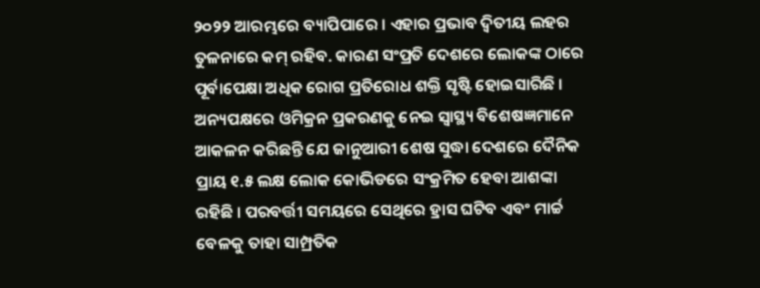୨୦୨୨ ଆରମ୍ଭରେ ବ୍ୟାପିପାରେ । ଏହାର ପ୍ରଭାବ ଦ୍ୱିତୀୟ ଲହର ତୁଳନାରେ କମ୍ ରହିବ. କାରଣ ସଂପ୍ରତି ଦେଶରେ ଲୋକଙ୍କ ଠାରେ ପୂର୍ବାପେକ୍ଷା ଅଧିକ ରୋଗ ପ୍ରତିରୋଧ ଶକ୍ତି ସୃଷ୍ଟି ହୋଇସାରିଛି । ଅନ୍ୟପକ୍ଷରେ ଓମିକ୍ରନ ପ୍ରକରଣକୁ ନେଇ ସ୍ୱାସ୍ଥ୍ୟ ବିଶେଷଜ୍ଞମାନେ ଆକଳନ କରିଛନ୍ତି ଯେ ଜାନୁଆରୀ ଶେଷ ସୁଦ୍ଧା ଦେଶରେ ଦୈନିକ ପ୍ରାୟ ୧.୫ ଲକ୍ଷ ଲୋକ କୋଭିଡରେ ସଂକ୍ରମିତ ହେବା ଆଶଙ୍କା ରହିଛି । ପରବର୍ତ୍ତୀ ସମୟରେ ସେଥିରେ ହ୍ରାସ ଘଟିବ ଏବଂ ମାର୍ଚ୍ଚ ବେଳକୁ ତାହା ସାମ୍ପ୍ରତିକ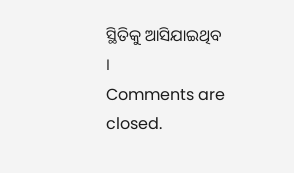ସ୍ଥିତିକୁ ଆସିଯାଇଥିବ ।
Comments are closed.